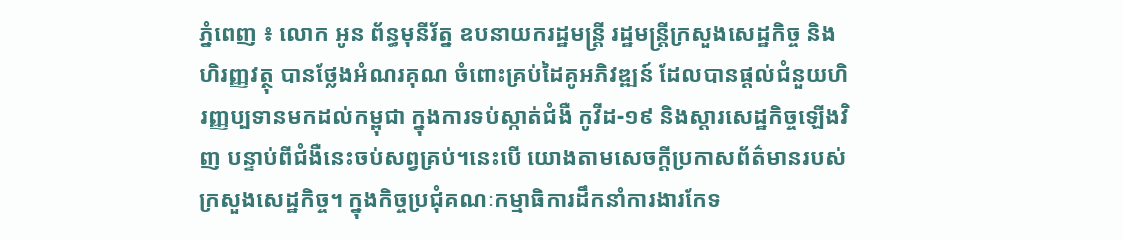ភ្នំពេញ ៖ លោក អូន ព័ន្ធមុនីរ័ត្ន ឧបនាយករដ្ឋមន្រ្តី រដ្ឋមន្រ្តីក្រសួងសេដ្ឋកិច្ច និងហិរញ្ញវត្ថុ បានថ្លែងអំណរគុណ ចំពោះគ្រប់ដៃគូអភិវឌ្ឍន៍ ដែលបានផ្ដល់ជំនួយហិរញ្ញប្បទានមកដល់កម្ពុជា ក្នុងការទប់ស្កាត់ជំងឺ កូវីដ-១៩ និងស្ដារសេដ្ឋកិច្ចឡើងវិញ បន្ទាប់ពីជំងឺនេះចប់សព្វគ្រប់។នេះបើ យោងតាមសេចក្ដីប្រកាសព័ត៌មានរបស់ ក្រសួងសេដ្ឋកិច្ច។ ក្នុងកិច្ចប្រជុំគណៈកម្មាធិការដឹកនាំការងារកែទ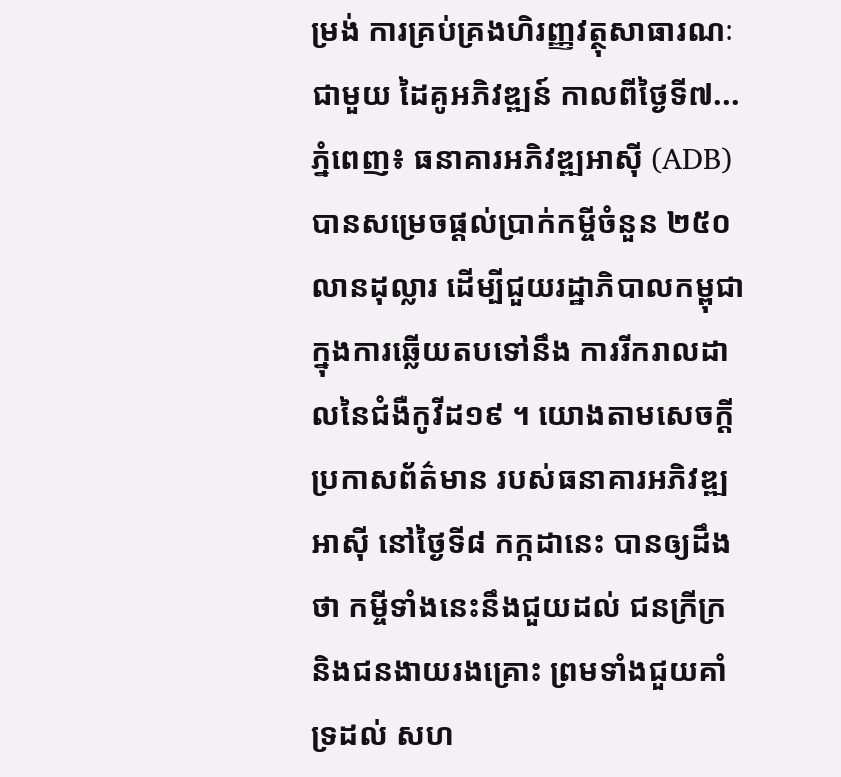ម្រង់ ការគ្រប់គ្រងហិរញ្ញវត្ថុសាធារណៈ ជាមួយ ដៃគូអភិវឌ្ឍន៍ កាលពីថ្ងៃទី៧...
ភ្នំពេញ៖ ធនាគារអភិវឌ្ឍអាស៊ី (ADB) បានសម្រេចផ្តល់ប្រាក់កម្ចីចំនួន ២៥០ លានដុល្លារ ដើម្បីជួយរដ្ឋាភិបាលកម្ពុជា ក្នុងការឆ្លើយតបទៅនឹង ការរីករាលដាលនៃជំងឺកូវីដ១៩ ។ យោងតាមសេចក្ដីប្រកាសព័ត៌មាន របស់ធនាគារអភិវឌ្ឍអាស៊ី នៅថ្ងៃទី៨ កក្កដានេះ បានឲ្យដឹងថា កម្ចីទាំងនេះនឹងជួយដល់ ជនក្រីក្រ និងជនងាយរងគ្រោះ ព្រមទាំងជួយគាំទ្រដល់ សហ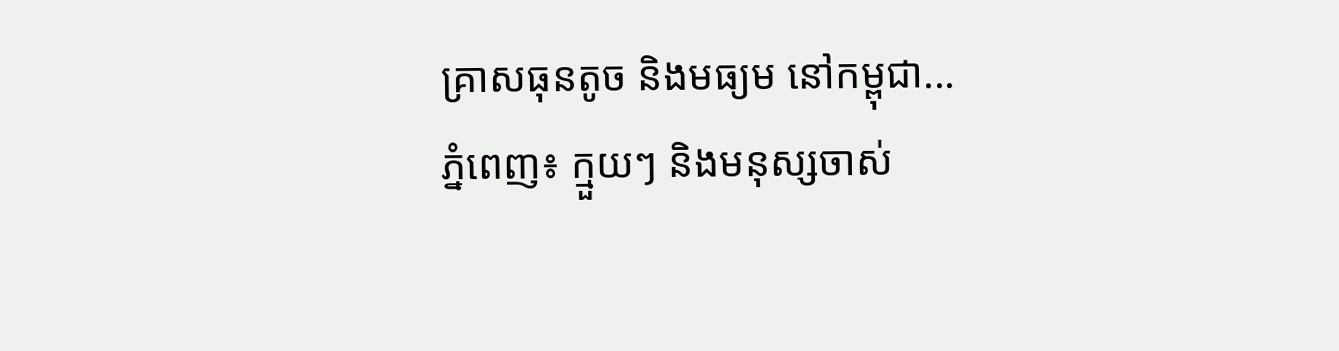គ្រាសធុនតូច និងមធ្យម នៅកម្ពុជា...
ភ្នំពេញ៖ ក្មួយៗ និងមនុស្សចាស់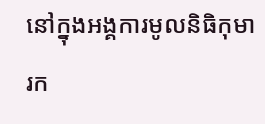នៅក្នុងអង្គការមូលនិធិកុមារក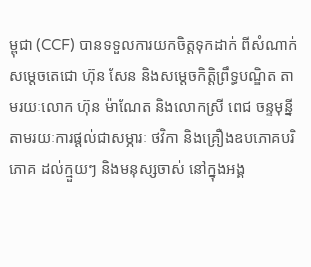ម្ពុជា (CCF) បានទទួលការយកចិត្តទុកដាក់ ពីសំណាក់សម្ដេចតេជោ ហ៊ុន សែន និងសម្ដេចកិត្តិព្រឹទ្ធបណ្ឌិត តាមរយៈលោក ហ៊ុន ម៉ាណែត និងលោកស្រី ពេជ ចន្ទមុន្នី តាមរយៈការផ្ដល់ជាសម្ភារៈ ថវិកា និងគ្រឿងឧបភោគបរិភោគ ដល់ក្មួយៗ និងមនុស្សចាស់ នៅក្នុងអង្គ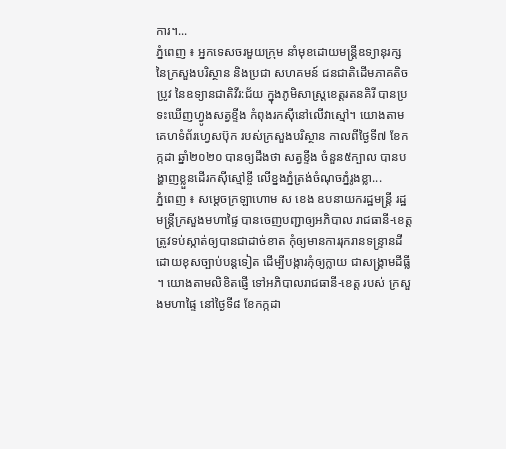ការ។...
ភ្នំពេញ ៖ អ្នកទេសចរមួយក្រុម នាំមុខដោយមន្រ្តីឧទ្យានុរក្ស នៃក្រសួងបរិស្ថាន និងប្រជា សហគមន៍ ជនជាតិដើមភាគតិចប្រូវ នៃឧទ្យានជាតិវីរ:ជ័យ ក្នុងភូមិសាស្រ្តខេត្តរតនគិរី បានប្រទះឃើញហ្វូងសត្វខ្ទីង កំពុងរកស៊ីនៅលើវាស្មៅ។ យោងតាមគេហទំព័រហ្វេសប៊ុក របស់ក្រសួងបរិស្ថាន កាលពីថ្ងៃទី៧ ខែកក្កដា ឆ្នាំ២០២០ បានឲ្យដឹងថា សត្វខ្ទីង ចំនួន៥ក្បាល បានបង្ហាញខ្លួនដើរកស៊ីស្មៅខ្ចី លើខ្នងភ្នំត្រង់ចំណុចភ្នំរូងខ្លា...
ភ្នំពេញ ៖ សម្ដេចក្រឡាហោម ស ខេង ឧបនាយករដ្ឋមន្ដ្រី រដ្ឋមន្ដ្រីក្រសួងមហាផ្ទៃ បានចេញបញ្ជាឲ្យអភិបាល រាជធានី-ខេត្ត ត្រូវទប់ស្កាត់ឲ្យបានជាដាច់ខាត កុំឲ្យមានការរុករានទន្ទ្រានដី ដោយខុសច្បាប់បន្ដទៀត ដើម្បីបង្ការកុំឲ្យក្លាយ ជាសង្គ្រាមដីធ្លី ។ យោងតាមលិខិតផ្ញើ ទៅអភិបាលរាជធានី-ខេត្ត របស់ ក្រសួងមហាផ្ទៃ នៅថ្ងៃទី៨ ខែកក្កដា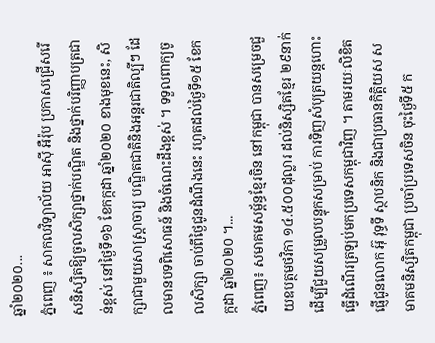ឆ្នាំ២០២០...
ភ្នំពេញ ៖ សាកលវិទ្យាល័យ អាស៊ី អឺរ៉ុប ប្រកាសជ្រើសរើសនិស្សិតឱ្យចូលសិក្សាថ្នាក់បណ្ឌិត និងថ្នាក់បរិញ្ញាបត្រជាន់ខ្ពស់ នៅថ្ងៃទី១៦ ខែកក្កដា ឆ្នាំ២០២០ ខាងមុខនេះ, សិក្សាជាមួយសាស្រ្តាចារ្យ បណ្ឌិតជាតិនិងអន្តរជាតិល្បីៗ ដែលមានបទពិសោធន៍ និងចំណេះដឹងខ្ពស់ ។ ទទួលពាក្យចូលសិក្សា ចាប់ពីថ្ងៃជូនដំណឹងនេះ រហូតដល់ថ្ងៃទី១៥ ខែកក្កដា ឆ្នាំ២០២០ ។...
ភ្នំពេញ៖ សមាគមសម្ព័ន្ធខ្មែរចិន នៅកម្ពុជា បានសម្រេចជួយឧបត្ថមថវិកា ១៤.៥០០ដុល្លារ ដល់និស្សិតខ្មែរ ២៩នាក់ ដើម្បីជួយសម្រួលបន្ទុកសម្រាប់ ការទិញសំបុត្រយន្តហោះ ធ្វើដំណើរត្រឡប់មកប្រទេសកម្ពុជាវិញ ។ តាមរយៈលិខិតផ្ញើជូនលោក អ៊ុ វុទ្ធទី ស្ថាបនិក និងជាប្រធានកិត្តិយស សមាគមនិស្សិតកម្ពុជា ប្រចាំប្រទេសចិន ចុះថ្ងៃទី៥ ក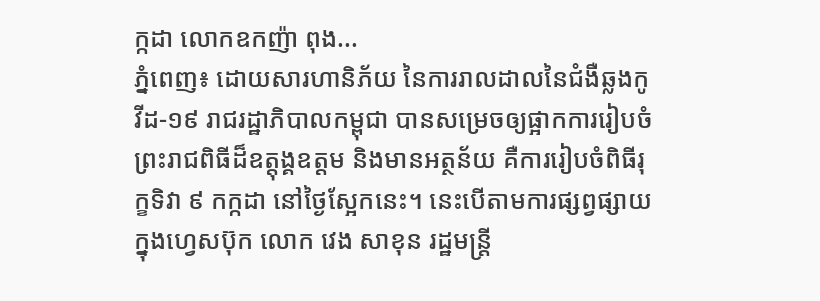ក្កដា លោកឧកញ៉ា ពុង...
ភ្នំពេញ៖ ដោយសារហានិភ័យ នៃការរាលដាលនៃជំងឺឆ្លងកូវីដ-១៩ រាជរដ្ឋាភិបាលកម្ពុជា បានសម្រេចឲ្យផ្អាកការរៀបចំ ព្រះរាជពិធីដ៏ឧត្តុង្គឧត្តម និងមានអត្ថន័យ គឺការរៀបចំពិធីរុក្ខទិវា ៩ កក្កដា នៅថ្ងៃស្អែកនេះ។ នេះបើតាមការផ្សព្វផ្សាយ ក្នុងហ្វេសប៊ុក លោក វេង សាខុន រដ្ឋមន្រ្តី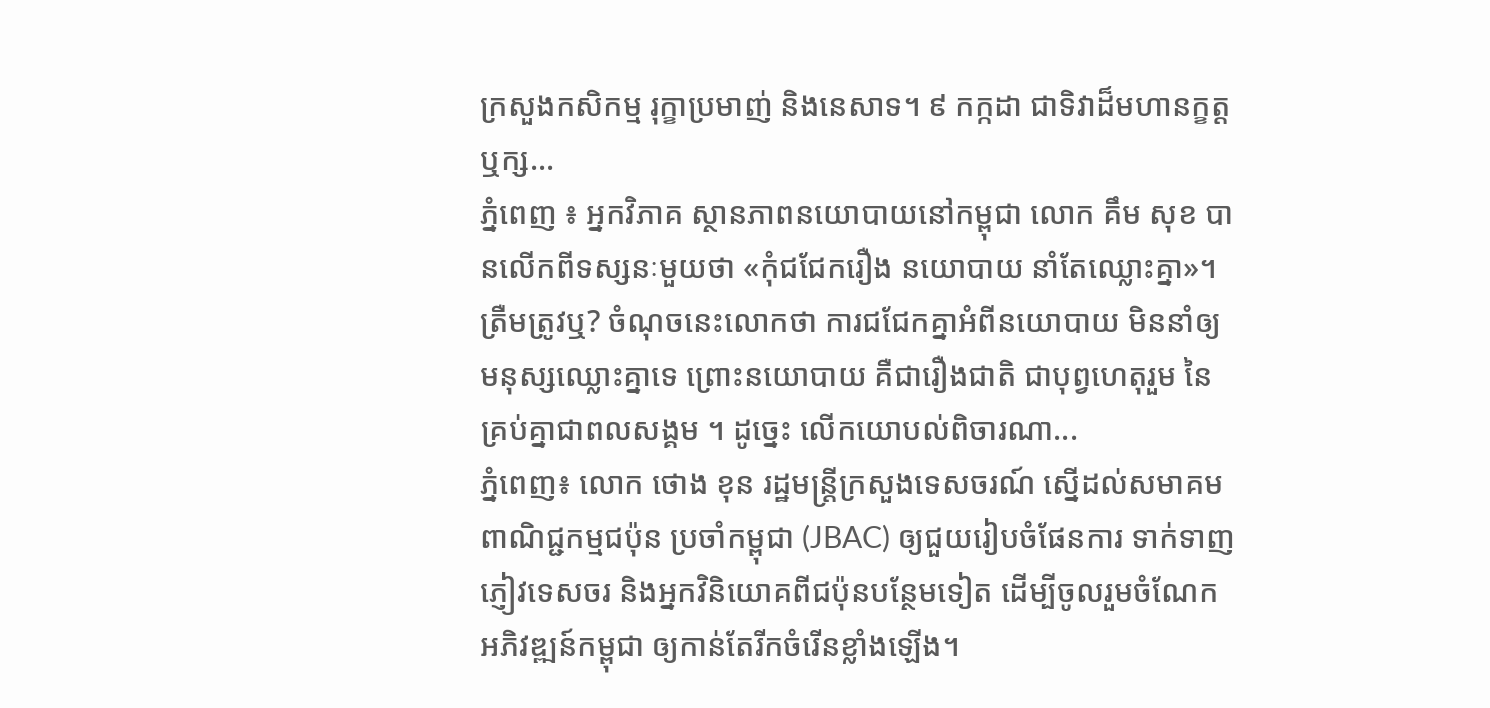ក្រសួងកសិកម្ម រុក្ខាប្រមាញ់ និងនេសាទ។ ៩ កក្កដា ជាទិវាដ៏មហានក្ខត្តឬក្ស...
ភ្នំពេញ ៖ អ្នកវិភាគ ស្ថានភាពនយោបាយនៅកម្ពុជា លោក គឹម សុខ បានលើកពីទស្សនៈមួយថា «កុំជជែករឿង នយោបាយ នាំតែឈ្លោះគ្នា»។ ត្រឺមត្រូវឬ? ចំណុចនេះលោកថា ការជជែកគ្នាអំពីនយោបាយ មិននាំឲ្យមនុស្សឈ្លោះគ្នាទេ ព្រោះនយោបាយ គឺជារឿងជាតិ ជាបុព្វហេតុរួម នៃគ្រប់គ្នាជាពលសង្គម ។ ដូច្នេះ លើកយោបល់ពិចារណា...
ភ្នំពេញ៖ លោក ថោង ខុន រដ្ឋមន្រ្តីក្រសួងទេសចរណ៍ ស្នើដល់សមាគមពាណិជ្ជកម្មជប៉ុន ប្រចាំកម្ពុជា (JBAC) ឲ្យជួយរៀបចំផែនការ ទាក់ទាញភ្ញៀវទេសចរ និងអ្នកវិនិយោគពីជប៉ុនបន្ថែមទៀត ដើម្បីចូលរួមចំណែកអភិវឌ្ឍន៍កម្ពុជា ឲ្យកាន់តែរីកចំរើនខ្លាំងឡើង។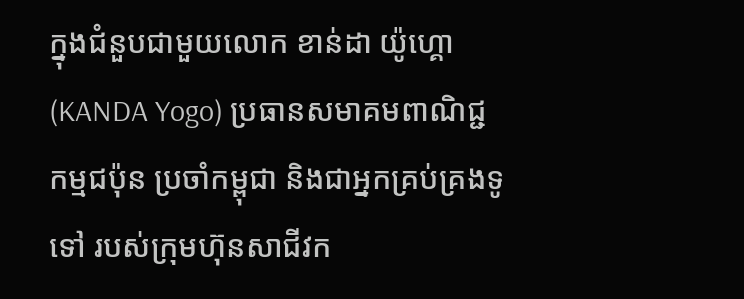ក្នុងជំនួបជាមួយលោក ខាន់ដា យ៉ូហ្គោ (KANDA Yogo) ប្រធានសមាគមពាណិជ្ជកម្មជប៉ុន ប្រចាំកម្ពុជា និងជាអ្នកគ្រប់គ្រងទូទៅ របស់ក្រុមហ៊ុនសាជីវក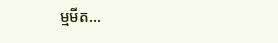ម្មមីត...